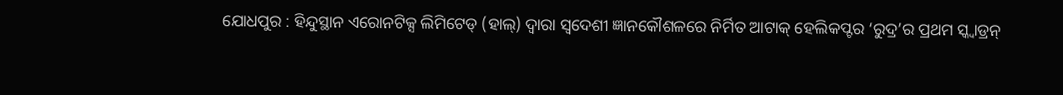ଯୋଧପୁର : ହିନ୍ଦୁସ୍ଥାନ ଏରୋନଟିକ୍ସ ଲିମିଟେଡ୍ (ହାଲ୍) ଦ୍ୱାରା ସ୍ୱଦେଶୀ ଜ୍ଞାନକୌଶଳରେ ନିର୍ମିତ ଆଟାକ୍ ହେଲିକପ୍ଟର ‘ରୁଦ୍ର’ର ପ୍ରଥମ ସ୍କ୍ୱାଡ୍ରନ୍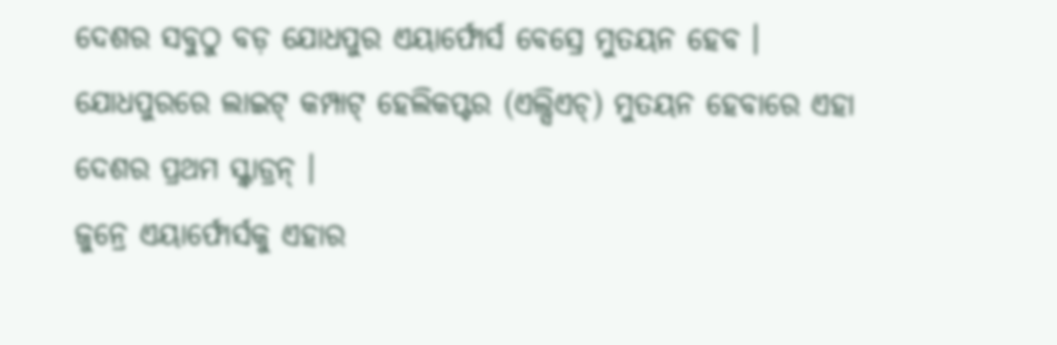ଦେଶର ସବୁଠୁ ବଡ଼ ଯୋଧପୁର ଏୟାର୍ଫୋର୍ସ ବେସ୍ରେ ମୁତୟନ ହେବ । ଯୋଧପୁରରେ ଲାଇଟ୍ କମ୍ପାଟ୍ ହେଲିକପ୍ଟର (ଏଲ୍ସିଏଚ୍) ମୁତୟନ ହେବାରେ ଏହା ଦେଶର ପ୍ରଥମ ସ୍କ୍ୱାଡ୍ରନ୍ ।
ଜୁନ୍ରେ ଏୟାର୍ଫୋର୍ସକୁ ଏହାର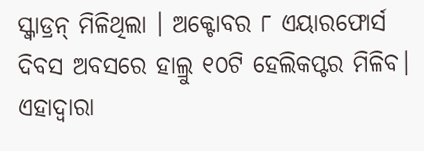ସ୍କ୍ୱାଡ୍ରନ୍ ମିଳିଥିଲା । ଅକ୍ଟୋବର ୮ ଏୟାରଫୋର୍ସ ଦିବସ ଅବସରେ ହାଲ୍ରୁ ୧୦ଟି ହେଲିକପ୍ଟର ମିଳିବ। ଏହାଦ୍ୱାରା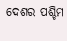ଦେଶର ପଶ୍ଚିମ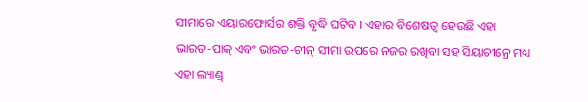ସୀମାରେ ଏୟାରଫୋର୍ସର ଶକ୍ତି ବୃଦ୍ଧି ଘଟିବ । ଏହାର ବିଶେଷତ୍ୱ ହେଉଛି ଏହା ଭାରତ-ପାକ୍ ଏବଂ ଭାରତ-ଚୀନ୍ ସୀମା ଉପରେ ନଜର ରଖିବା ସହ ସିୟାଚୀନ୍ରେ ମଧ୍ୟ ଏହା ଲ୍ୟାଣ୍ଡ୍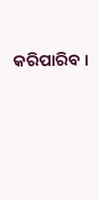କରିପାରିବ ।